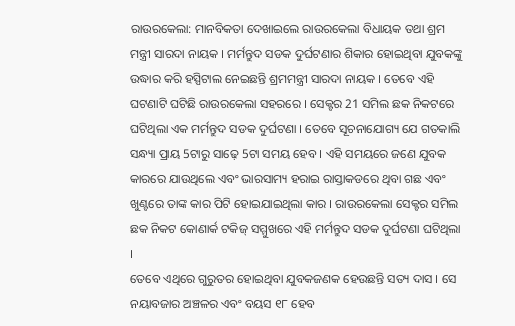ରାଉରକେଲା: ମାନବିକତା ଦେଖାଇଲେ ରାଉରକେଲା ବିଧାୟକ ତଥା ଶ୍ରମ ମନ୍ତ୍ରୀ ସାରଦା ନାୟକ । ମର୍ମନ୍ତୁଦ ସଡକ ଦୁର୍ଘଟଣାର ଶିକାର ହୋଇଥିବା ଯୁବକଙ୍କୁ ଉଦ୍ଧାର କରି ହସ୍ପିଟାଲ ନେଇଛନ୍ତି ଶ୍ରମମନ୍ତ୍ରୀ ସାରଦା ନାୟକ । ତେବେ ଏହି ଘଟଣାଟି ଘଟିଛି ରାଉରକେଲା ସହରରେ । ସେକ୍ଟର 21 ସମିଲ ଛକ ନିକଟରେ ଘଟିଥିଲା ଏକ ମର୍ମନ୍ତୁଦ ସଡକ ଦୁର୍ଘଟଣା । ତେବେ ସୂଚନାଯୋଗ୍ୟ ଯେ ଗତକାଲି ସନ୍ଧ୍ୟା ପ୍ରାୟ 5ଟାରୁ ସାଢ଼େ 5ଟା ସମୟ ହେବ । ଏହି ସମୟରେ ଜଣେ ଯୁବକ କାରରେ ଯାଉଥିଲେ ଏବଂ ଭାରସାମ୍ୟ ହରାଇ ରାସ୍ତାକଡରେ ଥିବା ଗଛ ଏବଂ ଖୁଣ୍ଟରେ ତାଙ୍କ କାର ପିଟି ହୋଇଯାଇଥିଲା କାର । ରାଉରକେଲା ସେକ୍ଟର ସମିଲ ଛକ ନିକଟ କୋଣାର୍କ ଟକିଜ୍ ସମ୍ମୁଖରେ ଏହି ମର୍ମନ୍ତୁଦ ସଡକ ଦୁର୍ଘଟଣା ଘଟିଥିଲା ।
ତେବେ ଏଥିରେ ଗୁରୁତର ହୋଇଥିବା ଯୁବକଜଣକ ହେଉଛନ୍ତି ସତ୍ୟ ଦାସ । ସେ ନୟାବଜାର ଅଞ୍ଚଳର ଏବଂ ବୟସ ୧୮ ହେବ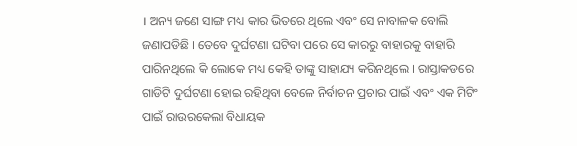। ଅନ୍ୟ ଜଣେ ସାଙ୍ଗ ମଧ୍ୟ କାର ଭିତରେ ଥିଲେ ଏବଂ ସେ ନାବାଳକ ବୋଲି ଜଣାପଡିଛି । ତେବେ ଦୁର୍ଘଟଣା ଘଟିବା ପରେ ସେ କାରରୁ ବାହାରକୁ ବାହାରି ପାରିନଥିଲେ କି ଲୋକେ ମଧ୍ୟ କେହି ତାଙ୍କୁ ସାହାଯ୍ୟ କରିନଥିଲେ । ରାସ୍ତାକଡରେ ଗାଡିଟି ଦୁର୍ଘଟଣା ହୋଇ ରହିଥିବା ବେଳେ ନିର୍ବାଚନ ପ୍ରଚାର ପାଇଁ ଏବଂ ଏକ ମିଟିଂ ପାଇଁ ରାଉରକେଲା ବିଧାୟକ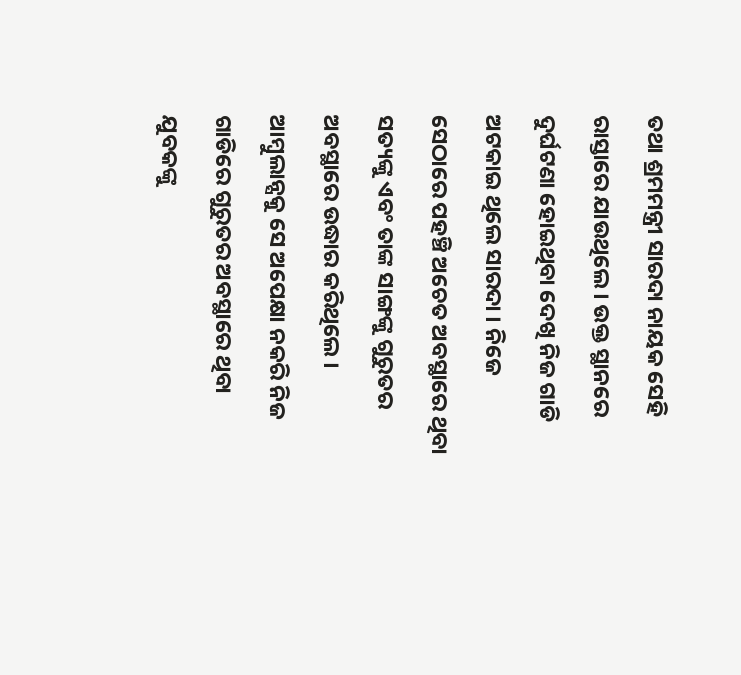ତଥା ଶ୍ରମମନ୍ତ୍ରୀ ସାରଦା ନାୟକ ସେହି ରାସ୍ତାରେ ଯାଉଥିଲେ । ଉକ୍ତ ସ୍ଥାନରେ ଦୁର୍ଘଟଣା ହୋଇଥିବା ଦେଖି ନିଜ ଗାଡି ଅଟକାଇ ଥିଲେ ସାରଦା । ନିଜେ ସେଠାରେ ପହଞ୍ଚି ଅଚେତ ଅବସ୍ଥାରେ ଥିବା ସତ୍ୟଙ୍କୁ ଏବଂ ତାଙ୍କ ସାଙ୍ଗଙ୍କୁ ଗୁରୁତର ଅବସ୍ଥାରେ ଉଦ୍ଧାର କରିଥିଲେ । ଆମ୍ବୁଲାନ୍ସକୁ ସେ ଅପେକ୍ଷା ନକରି ନିଜ ଗାଡିରେ ଗୁରୁତର ଅବସ୍ଥାରେ ଥିବା ଯୁବକଙ୍କୁ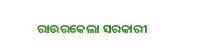ରାଉରକେଲା ସରକାରୀ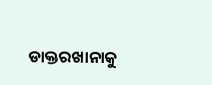ଡାକ୍ତରଖାନାକୁ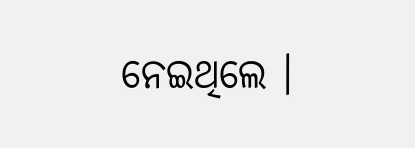ନେଇଥିଲେ ।